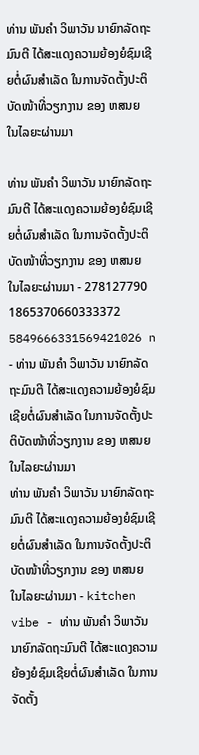ທ່ານ ພັນຄໍາ ວິພາວັນ ນາຍົກລັດຖະມົນຕີ ໄດ້ສະແດງຄວາມຍ້ອງຍໍຊົມເຊີຍຕໍ່ຜົນສໍາເລັດ ໃນການຈັດຕັ້ງປະຕິບັດໜ້າທີ່ວຽກງານ ຂອງ ຫສນຍ ໃນໄລຍະຜ່ານມາ

ທ່ານ ພັນຄໍາ ວິພາວັນ ນາຍົກລັດຖະມົນຕີ ໄດ້ສະແດງຄວາມຍ້ອງຍໍຊົມເຊີຍຕໍ່ຜົນສໍາເລັດ ໃນການຈັດຕັ້ງປະຕິບັດໜ້າທີ່ວຽກງານ ຂອງ ຫສນຍ ໃນໄລຍະຜ່ານມາ - 278127790 1865370660333372 5849666331569421026 n - ທ່ານ ພັນຄໍາ ວິພາວັນ ນາຍົກລັດຖະມົນຕີ ໄດ້ສະແດງຄວາມຍ້ອງຍໍຊົມເຊີຍຕໍ່ຜົນສໍາເລັດ ໃນການຈັດຕັ້ງປະຕິບັດໜ້າທີ່ວຽກງານ ຂອງ ຫສນຍ ໃນໄລຍະຜ່ານມາ
ທ່ານ ພັນຄໍາ ວິພາວັນ ນາຍົກລັດຖະມົນຕີ ໄດ້ສະແດງຄວາມຍ້ອງຍໍຊົມເຊີຍຕໍ່ຜົນສໍາເລັດ ໃນການຈັດຕັ້ງປະຕິບັດໜ້າທີ່ວຽກງານ ຂອງ ຫສນຍ ໃນໄລຍະຜ່ານມາ - kitchen vibe - ທ່ານ ພັນຄໍາ ວິພາວັນ ນາຍົກລັດຖະມົນຕີ ໄດ້ສະແດງຄວາມຍ້ອງຍໍຊົມເຊີຍຕໍ່ຜົນສໍາເລັດ ໃນການຈັດຕັ້ງ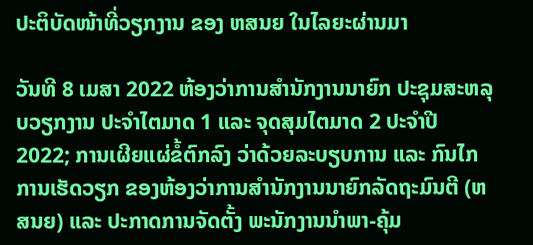ປະຕິບັດໜ້າທີ່ວຽກງານ ຂອງ ຫສນຍ ໃນໄລຍະຜ່ານມາ

ວັນທີ 8 ເມສາ 2022 ຫ້ອງວ່າການສຳນັກງານນາຍົກ ປະຊຸມສະຫລຸບວຽກງານ ປະຈຳໄຕມາດ 1 ແລະ ຈຸດສຸມໄຕມາດ 2 ປະຈໍາປີ 2022; ການເຜີຍແຜ່ຂໍ້ຕົກລົງ ວ່າດ້ວຍລະບຽບການ ແລະ ກົນໄກການເຮັດວຽກ ຂອງຫ້ອງວ່າການສຳນັກງານນາຍົກລັດຖະມົນຕີ (ຫສນຍ) ແລະ ປະກາດການຈັດຕັ້ງ ພະນັກງານນໍາພາ-ຄຸ້ມ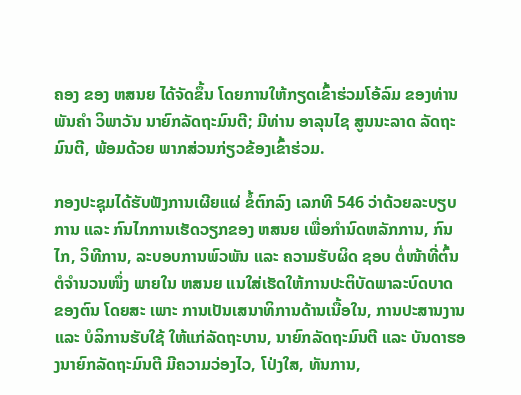ຄອງ ຂອງ ຫສນຍ ໄດ້ຈັດຂຶ້ນ ໂດຍການໃຫ້ກຽດເຂົ້າຮ່ວມໂອ້ລົມ ຂອງທ່ານ ພັນຄໍາ ວິພາວັນ ນາຍົກລັດຖະມົນຕີ; ມີທ່ານ ອາລຸນໄຊ ສູນນະລາດ ລັດຖະມົນຕີ, ພ້ອມດ້ວຍ ພາກສ່ວນກ່ຽວຂ້ອງເຂົ້າຮ່ວມ.

ກອງປະຊຸມໄດ້ຮັບຟັງການເຜີຍແຜ່ ຂໍ້ຕົກລົງ ເລກທີ 546 ວ່າດ້ວຍລະບຽບການ ແລະ ກົນໄກການເຮັດວຽກຂອງ ຫສນຍ ເພື່ອກຳນົດຫລັກການ, ກົນ ໄກ, ວິທີການ, ລະບອບການພົວພັນ ແລະ ຄວາມຮັບຜິດ ຊອບ ຕໍ່ໜ້າທີ່ຕົ້ນຕໍຈໍານວນໜຶ່ງ ພາຍໃນ ຫສນຍ ແນໃສ່ເຮັດໃຫ້ການປະຕິບັດພາລະບົດບາດ ຂອງຕົນ ໂດຍສະ ເພາະ ການເປັນເສນາທິການດ້ານເນື້ອໃນ, ການປະສານງານ ແລະ ບໍລິການຮັບໃຊ້ ໃຫ້ແກ່ລັດຖະບານ, ນາຍົກລັດຖະມົນຕີ ແລະ ບັນດາຮອງນາຍົກລັດຖະມົນຕີ ມີຄວາມວ່ອງໄວ, ໂປ່ງໃສ, ທັນການ,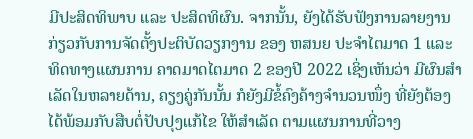ມີປະສິດທິພາບ ແລະ ປະສິດທິຜົນ. ຈາກນັ້ນ, ຍັງໄດ້ຮັບຟັງການລາຍງານ ກ່ຽວກັບການຈັດຕັ້ງປະຕິບັດວຽກງານ ຂອງ ຫສນຍ ປະຈຳໄຕມາດ 1 ແລະ ທິດທາງແຜນການ ຄາດມາດໄຕມາດ 2 ຂອງປີ 2022 ເຊິ່ງເຫັນວ່າ ມີຜົນສໍາເລັດໃນຫລາຍດ້ານ, ຄຽງຄູ່ກັນນັ້ນ ກໍຍັງມີຂໍ້ຄົງຄ້າງຈຳນວນໜຶ່ງ ທີ່ຍັງຕ້ອງໄດ້ພ້ອມກັບສືບຕໍ່ປັບປຸງແກ້ໄຂ ໃຫ້ສຳເລັດ ຕາມແຜນການທີ່ວາງ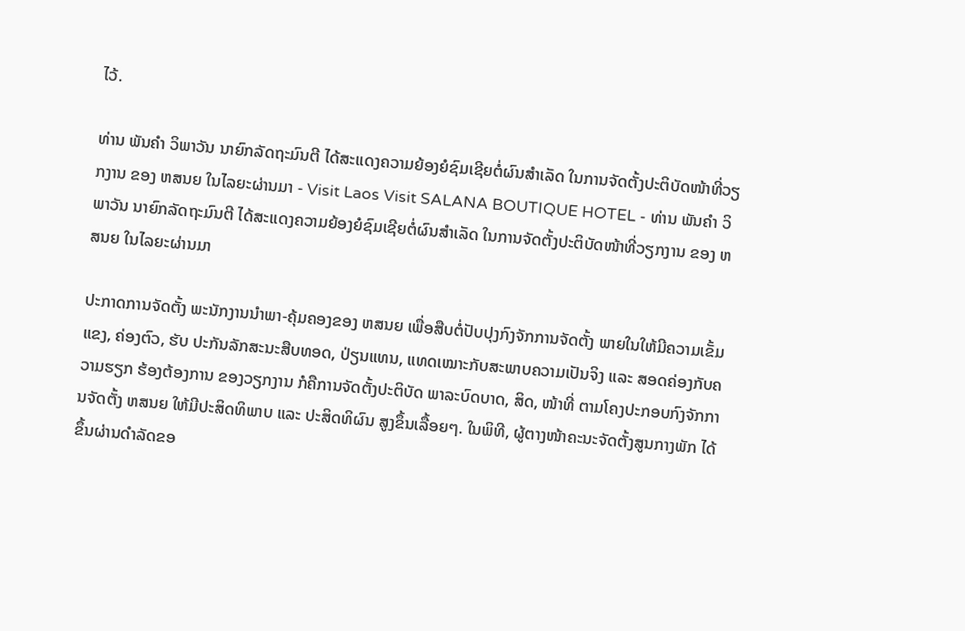ໄວ້.

ທ່ານ ພັນຄໍາ ວິພາວັນ ນາຍົກລັດຖະມົນຕີ ໄດ້ສະແດງຄວາມຍ້ອງຍໍຊົມເຊີຍຕໍ່ຜົນສໍາເລັດ ໃນການຈັດຕັ້ງປະຕິບັດໜ້າທີ່ວຽກງານ ຂອງ ຫສນຍ ໃນໄລຍະຜ່ານມາ - Visit Laos Visit SALANA BOUTIQUE HOTEL - ທ່ານ ພັນຄໍາ ວິພາວັນ ນາຍົກລັດຖະມົນຕີ ໄດ້ສະແດງຄວາມຍ້ອງຍໍຊົມເຊີຍຕໍ່ຜົນສໍາເລັດ ໃນການຈັດຕັ້ງປະຕິບັດໜ້າທີ່ວຽກງານ ຂອງ ຫສນຍ ໃນໄລຍະຜ່ານມາ

ປະກາດການຈັດຕັ້ງ ພະນັກງານນໍາພາ-ຄຸ້ມຄອງຂອງ ຫສນຍ ເພື່ອສືບຕໍ່ປັບປຸງກົງຈັກການຈັດຕັ້ງ ພາຍໃນໃຫ້ມີຄວາມເຂັ້ມແຂງ, ຄ່ອງຕົວ, ຮັບ ປະກັນລັກສະນະສືບທອດ, ປ່ຽນແທນ, ແທດເໝາະກັບສະພາບຄວາມເປັນຈິງ ແລະ ສອດຄ່ອງກັບຄວາມຮຽກ ຮ້ອງຕ້ອງການ ຂອງວຽກງານ ກໍຄືການຈັດຕັ້ງປະຕິບັດ ພາລະບົດບາດ, ສິດ, ໜ້າທີ່ ຕາມໂຄງປະກອບກົງຈັກການຈັດຕັ້ງ ຫສນຍ ໃຫ້ມີປະສິດທິພາບ ແລະ ປະສິດທິຜົນ ສູງຂຶ້ນເລື້ອຍໆ. ໃນພິທີ, ຜູ້ຕາງໜ້າຄະນະຈັດຕັ້ງສູນກາງພັກ ໄດ້ຂຶ້ນຜ່ານດຳລັດຂອ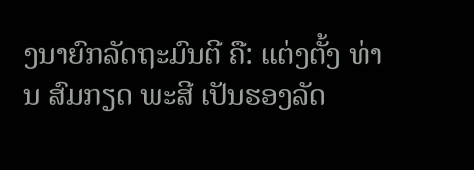ງນາຍົກລັດຖະມົນຕີ ຄື: ແຕ່ງຕັ້ງ ທ່ານ ສົມກຽດ ພະສີ ເປັນຮອງລັດ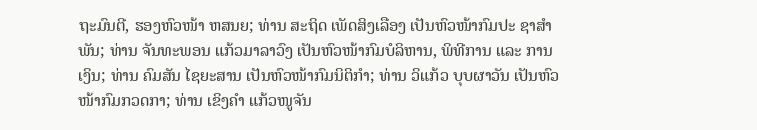ຖະມົນຕີ, ຮອງຫົວໜ້າ ຫສນຍ; ທ່ານ ສະຖິດ ເພັດສິງເລືອງ ເປັນຫົວໜ້າກົມປະ ຊາສຳພັນ; ທ່ານ ຈັນທະພອນ ແກ້ວມາລາວົງ ເປັນຫົວໜ້າກົມບໍລິຫານ, ພິທີການ ແລະ ການເງິນ; ທ່ານ ຄົມສັນ ໄຊຍະສານ ເປັນຫົວໜ້າກົມນິຕິກຳ; ທ່ານ ວິແກ້ວ ບຸບຜາວັນ ເປັນຫົວໜ້າກົມກວດກາ; ທ່ານ ເຂິງຄຳ ແກ້ວໜູຈັນ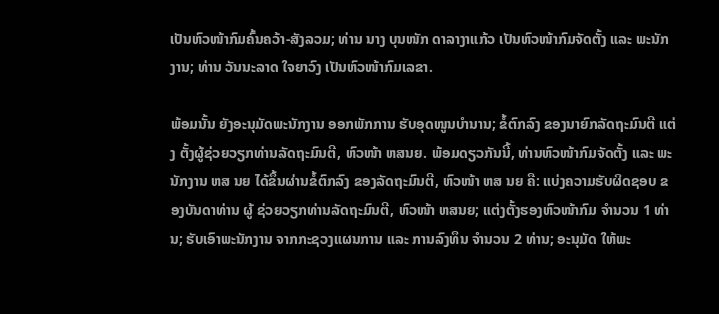ເປັນຫົວໜ້າກົມຄົ້ນຄວ້າ-ສັງລວມ; ທ່ານ ນາງ ບຸນໜັກ ດາລາງາແກ້ວ ເປັນຫົວໜ້າກົມຈັດຕັ້ງ ແລະ ພະນັກງານ; ທ່ານ ວັນນະລາດ ໃຈຍາວົງ ເປັນຫົວໜ້າກົມເລຂາ.

ພ້ອມນັ້ນ ຍັງອະນຸມັດພະນັກງານ ອອກພັກການ ຮັບອຸດໜູນບຳນານ; ຂໍ້ຕົກລົງ ຂອງນາຍົກລັດຖະມົນຕີ ແຕ່ງ ຕັ້ງຜູ້ຊ່ວຍວຽກທ່ານລັດຖະມົນຕີ, ຫົວໜ້າ ຫສນຍ. ພ້ອມດຽວກັນນີ້, ທ່ານຫົວໜ້າກົມຈັດຕັ້ງ ແລະ ພະນັກງານ ຫສ ນຍ ໄດ້ຂຶ້ນຜ່ານຂໍ້ຕົກລົງ ຂອງລັດຖະມົນຕີ, ຫົວໜ້າ ຫສ ນຍ ຄື: ແບ່ງຄວາມຮັບຜິດຊອບ ຂອງບັນດາທ່ານ ຜູ້ ຊ່ວຍວຽກທ່ານລັດຖະມົນຕີ, ຫົວໜ້າ ຫສນຍ; ແຕ່ງຕັ້ງຮອງຫົວໜ້າກົມ ຈຳນວນ 1 ທ່ານ; ຮັບເອົາພະນັກງານ ຈາກກະຊວງແຜນການ ແລະ ການລົງທຶນ ຈຳນວນ 2 ທ່ານ; ອະນຸມັດ ໃຫ້ພະ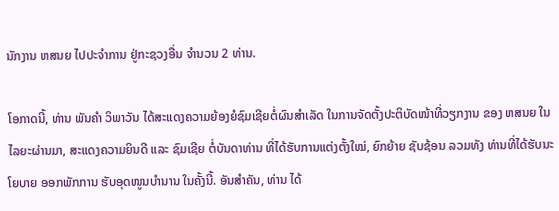ນັກງານ ຫສນຍ ໄປປະຈຳການ ຢູ່ກະຊວງອື່ນ ຈຳນວນ 2 ທ່ານ.

ໂອກາດນີ້, ທ່ານ ພັນຄໍາ ວິພາວັນ ໄດ້ສະແດງຄວາມຍ້ອງຍໍຊົມເຊີຍຕໍ່ຜົນສໍາເລັດ ໃນການຈັດຕັ້ງປະຕິບັດໜ້າທີ່ວຽກງານ ຂອງ ຫສນຍ ໃນໄລຍະຜ່ານມາ, ສະແດງຄວາມຍິນດີ ແລະ ຊົມເຊີຍ ຕໍ່ບັນດາທ່ານ ທີ່ໄດ້ຮັບການແຕ່ງຕັ້ງໃໝ່, ຍົກຍ້າຍ ຊັບຊ້ອນ ລວມທັງ ທ່ານທີ່ໄດ້ຮັບນະໂຍບາຍ ອອກພັກການ ຮັບອຸດໜູນບຳນານ ໃນຄັ້ງນີ້. ອັນສຳຄັນ, ທ່ານ ໄດ້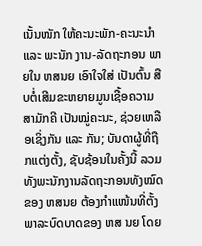ເນັ້ນໜັກ ໃຫ້ຄະນະພັກ-ຄະນະນໍາ ແລະ ພະນັກ ງານ-ລັດຖະກອນ ພາຍໃນ ຫສນຍ ເອົາໃຈໃສ່ ເປັນຕົ້ນ ສືບຕໍ່ເສີມຂະຫຍາຍມູນເຊື້ອຄວາມສາມັກຄີ ເປັນໝູ່ຄະນະ, ຊ່ວຍເຫລືອເຊິ່ງກັນ ແລະ ກັນ; ບັນດາຜູ້ທີ່ຖືກແຕ່ງຕັ້ງ, ຊັບຊ້ອນໃນຄັ້ງນີ້ ລວມທັງພະນັກງານລັດຖະກອນທັງໝົດ ຂອງ ຫສນຍ ຕ້ອງກໍາແໜ້ນທີ່ຕັ້ງ ພາລະບົດບາດຂອງ ຫສ ນຍ ໂດຍ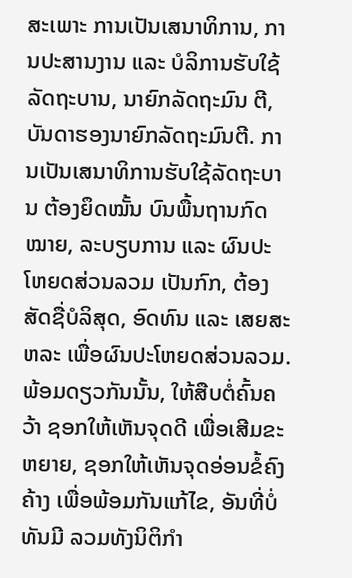ສະເພາະ ການເປັນເສນາທິການ, ການປະສານງານ ແລະ ບໍລິການຮັບໃຊ້ລັດຖະບານ, ນາຍົກລັດຖະມົນ ຕີ, ບັນດາຮອງນາຍົກລັດຖະມົນຕີ. ການເປັນເສນາທິການຮັບໃຊ້ລັດຖະບານ ຕ້ອງຍຶດໝັ້ນ ບົນພື້ນຖານກົດໝາຍ, ລະບຽບການ ແລະ ຜົນປະໂຫຍດສ່ວນລວມ ເປັນກົກ, ຕ້ອງສັດຊື່ບໍລິສຸດ, ອົດທົນ ແລະ ເສຍສະຫລະ ເພື່ອຜົນປະໂຫຍດສ່ວນລວມ. ພ້ອມດຽວກັນນັ້ນ, ໃຫ້ສືບຕໍ່ຄົ້ນຄວ້າ ຊອກໃຫ້ເຫັນຈຸດດີ ເພື່ອເສີມຂະຫຍາຍ, ຊອກໃຫ້ເຫັນຈຸດອ່ອນຂໍ້ຄົງຄ້າງ ເພື່ອພ້ອມກັນແກ້ໄຂ, ອັນທີ່ບໍ່ທັນມີ ລວມທັງນິຕິກຳ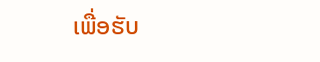ເພື່ອຮັບ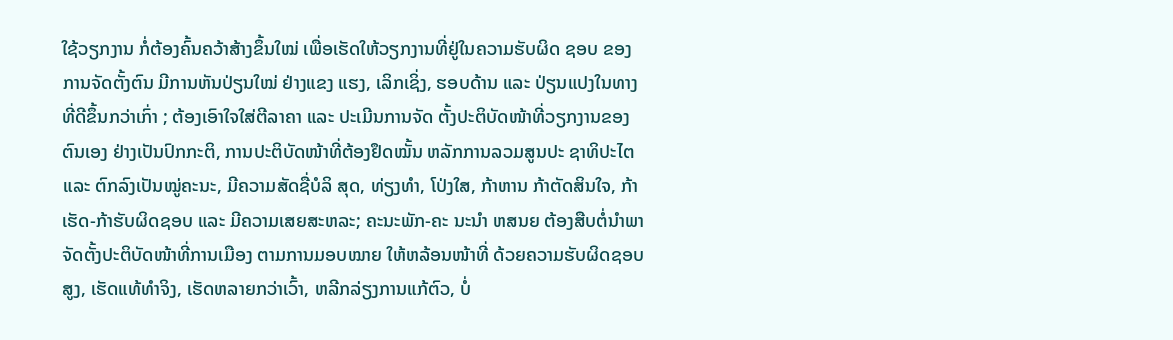ໃຊ້ວຽກງານ ກໍ່ຕ້ອງຄົ້ນຄວ້າສ້າງຂຶ້ນໃໝ່ ເພື່ອເຮັດໃຫ້ວຽກງານທີ່ຢູ່ໃນຄວາມຮັບຜິດ ຊອບ ຂອງການຈັດຕັ້ງຕົນ ມີການຫັນປ່ຽນໃໝ່ ຢ່າງແຂງ ແຮງ, ເລິກເຊິ່ງ, ຮອບດ້ານ ແລະ ປ່ຽນແປງໃນທາງທີ່ດີຂຶ້ນກວ່າເກົ່າ ; ຕ້ອງເອົາໃຈໃສ່ຕີລາຄາ ແລະ ປະເມີນການຈັດ ຕັ້ງປະຕິບັດໜ້າທີ່ວຽກງານຂອງຕົນເອງ ຢ່າງເປັນປົກກະຕິ, ການປະຕິບັດໜ້າທີ່ຕ້ອງຢຶດໝັ້ນ ຫລັກການລວມສູນປະ ຊາທິປະໄຕ ແລະ ຕົກລົງເປັນໝູ່ຄະນະ, ມີຄວາມສັດຊື່ບໍລິ ສຸດ, ທ່ຽງທໍາ, ໂປ່ງໃສ, ກ້າຫານ ກ້າຕັດສິນໃຈ, ກ້າເຮັດ-ກ້າຮັບຜິດຊອບ ແລະ ມີຄວາມເສຍສະຫລະ; ຄະນະພັກ-ຄະ ນະນໍາ ຫສນຍ ຕ້ອງສືບຕໍ່ນໍາພາຈັດຕັ້ງປະຕິບັດໜ້າທີ່ການເມືອງ ຕາມການມອບໝາຍ ໃຫ້ຫລ້ອນໜ້າທີ່ ດ້ວຍຄວາມຮັບຜິດຊອບສູງ, ເຮັດແທ້ທໍາຈິງ, ເຮັດຫລາຍກວ່າເວົ້າ, ຫລີກລ່ຽງການແກ້ຕົວ, ບໍ່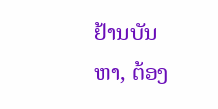ຢ້ານບັນຫາ, ຕ້ອງ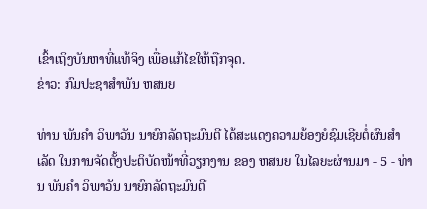ເຂົ້າເຖິງບັນຫາທີ່ແທ້ຈິງ ເພື່ອແກ້ໄຂໃຫ້ຖືກຈຸດ.
ຂ່າວ: ກົມປະຊາສຳພັນ ຫສນຍ

ທ່ານ ພັນຄໍາ ວິພາວັນ ນາຍົກລັດຖະມົນຕີ ໄດ້ສະແດງຄວາມຍ້ອງຍໍຊົມເຊີຍຕໍ່ຜົນສໍາເລັດ ໃນການຈັດຕັ້ງປະຕິບັດໜ້າທີ່ວຽກງານ ຂອງ ຫສນຍ ໃນໄລຍະຜ່ານມາ - 5 - ທ່ານ ພັນຄໍາ ວິພາວັນ ນາຍົກລັດຖະມົນຕີ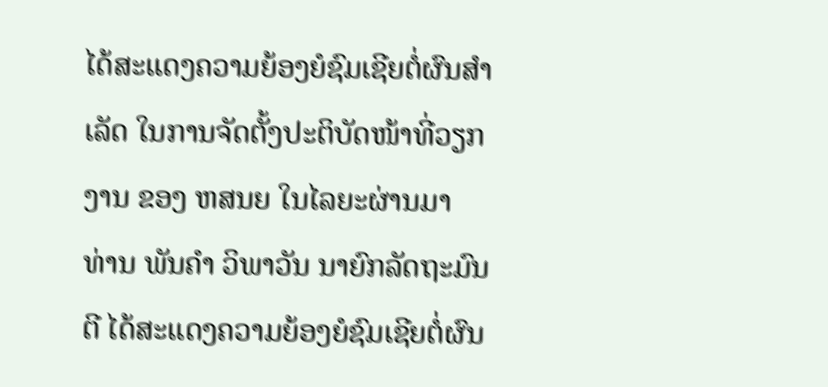ໄດ້ສະແດງຄວາມຍ້ອງຍໍຊົມເຊີຍຕໍ່ຜົນສໍາເລັດ ໃນການຈັດຕັ້ງປະຕິບັດໜ້າທີ່ວຽກງານ ຂອງ ຫສນຍ ໃນໄລຍະຜ່ານມາ
ທ່ານ ພັນຄໍາ ວິພາວັນ ນາຍົກລັດຖະມົນຕີ ໄດ້ສະແດງຄວາມຍ້ອງຍໍຊົມເຊີຍຕໍ່ຜົນ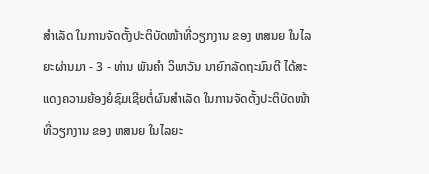ສໍາເລັດ ໃນການຈັດຕັ້ງປະຕິບັດໜ້າທີ່ວຽກງານ ຂອງ ຫສນຍ ໃນໄລຍະຜ່ານມາ - 3 - ທ່ານ ພັນຄໍາ ວິພາວັນ ນາຍົກລັດຖະມົນຕີ ໄດ້ສະແດງຄວາມຍ້ອງຍໍຊົມເຊີຍຕໍ່ຜົນສໍາເລັດ ໃນການຈັດຕັ້ງປະຕິບັດໜ້າທີ່ວຽກງານ ຂອງ ຫສນຍ ໃນໄລຍະ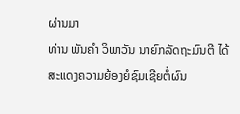ຜ່ານມາ
ທ່ານ ພັນຄໍາ ວິພາວັນ ນາຍົກລັດຖະມົນຕີ ໄດ້ສະແດງຄວາມຍ້ອງຍໍຊົມເຊີຍຕໍ່ຜົນ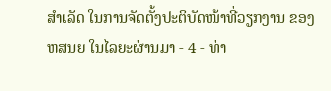ສໍາເລັດ ໃນການຈັດຕັ້ງປະຕິບັດໜ້າທີ່ວຽກງານ ຂອງ ຫສນຍ ໃນໄລຍະຜ່ານມາ - 4 - ທ່າ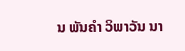ນ ພັນຄໍາ ວິພາວັນ ນາ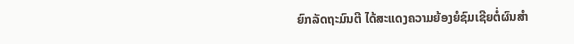ຍົກລັດຖະມົນຕີ ໄດ້ສະແດງຄວາມຍ້ອງຍໍຊົມເຊີຍຕໍ່ຜົນສໍາ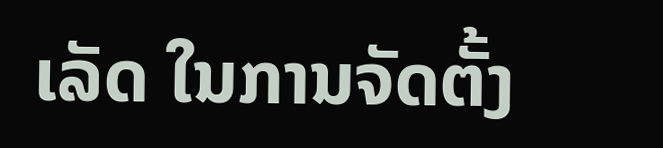ເລັດ ໃນການຈັດຕັ້ງ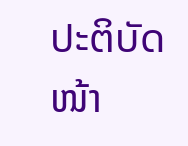ປະຕິບັດໜ້າ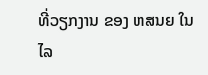ທີ່ວຽກງານ ຂອງ ຫສນຍ ໃນໄລ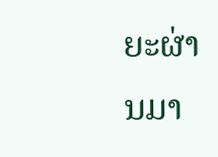ຍະຜ່ານມາ